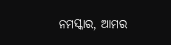ନମସ୍କାର, ଆମର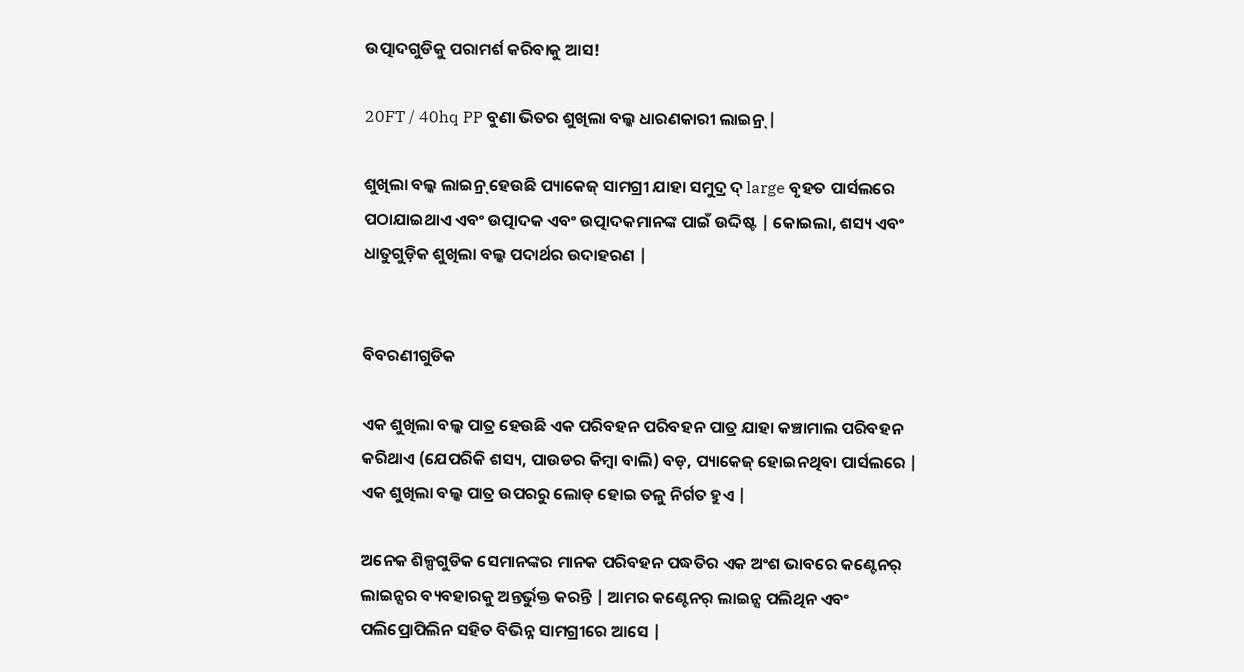ଉତ୍ପାଦଗୁଡିକୁ ପରାମର୍ଶ କରିବାକୁ ଆସ!

20FT / 40hq PP ବୁଣା ଭିତର ଶୁଖିଲା ବଲ୍କ ଧାରଣକାରୀ ଲାଇନ୍ର୍ |

ଶୁଖିଲା ବଲ୍କ ଲାଇନ୍ର୍ ହେଉଛି ପ୍ୟାକେଜ୍ ସାମଗ୍ରୀ ଯାହା ସମୁଦ୍ର ଦ୍ large ବୃହତ ପାର୍ସଲରେ ପଠାଯାଇଥାଏ ଏବଂ ଉତ୍ପାଦକ ଏବଂ ଉତ୍ପାଦକମାନଙ୍କ ପାଇଁ ଉଦ୍ଦିଷ୍ଟ | କୋଇଲା, ଶସ୍ୟ ଏବଂ ଧାତୁଗୁଡ଼ିକ ଶୁଖିଲା ବଲ୍କ ପଦାର୍ଥର ଉଦାହରଣ |


ବିବରଣୀଗୁଡିକ

ଏକ ଶୁଖିଲା ବଲ୍କ ପାତ୍ର ହେଉଛି ଏକ ପରିବହନ ପରିବହନ ପାତ୍ର ଯାହା କଞ୍ଚାମାଲ ପରିବହନ କରିଥାଏ (ଯେପରିକି ଶସ୍ୟ, ପାଉଡର କିମ୍ବା ବାଲି) ବଡ଼, ପ୍ୟାକେଜ୍ ହୋଇନଥିବା ପାର୍ସଲରେ | ଏକ ଶୁଖିଲା ବଲ୍କ ପାତ୍ର ଉପରରୁ ଲୋଡ୍ ହୋଇ ତଳୁ ନିର୍ଗତ ହୁଏ |

ଅନେକ ଶିଳ୍ପଗୁଡିକ ସେମାନଙ୍କର ମାନକ ପରିବହନ ପଦ୍ଧତିର ଏକ ଅଂଶ ଭାବରେ କଣ୍ଟେନର୍ ଲାଇନ୍ସର ବ୍ୟବହାରକୁ ଅନ୍ତର୍ଭୁକ୍ତ କରନ୍ତି | ଆମର କଣ୍ଟେନର୍ ଲାଇନ୍ସ ପଲିଥିନ ଏବଂ ପଲିପ୍ରୋପିଲିନ ସହିତ ବିଭିନ୍ନ ସାମଗ୍ରୀରେ ଆସେ |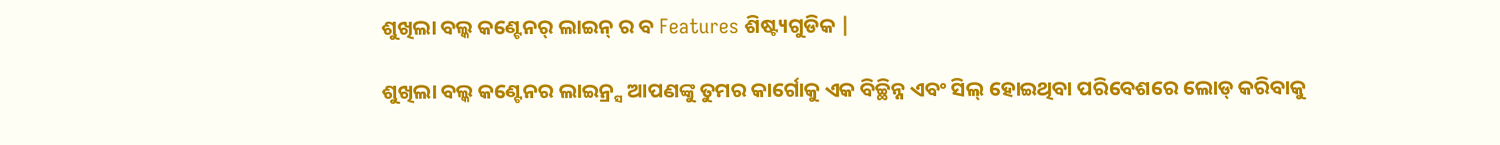ଶୁଖିଲା ବଲ୍କ କଣ୍ଟେନର୍ ଲାଇନ୍ ର ବ Features ଶିଷ୍ଟ୍ୟଗୁଡିକ |

ଶୁଖିଲା ବଲ୍କ କଣ୍ଟେନର ଲାଇନ୍ର୍ସ ଆପଣଙ୍କୁ ତୁମର କାର୍ଗୋକୁ ଏକ ବିଚ୍ଛିନ୍ନ ଏବଂ ସିଲ୍ ହୋଇଥିବା ପରିବେଶରେ ଲୋଡ୍ କରିବାକୁ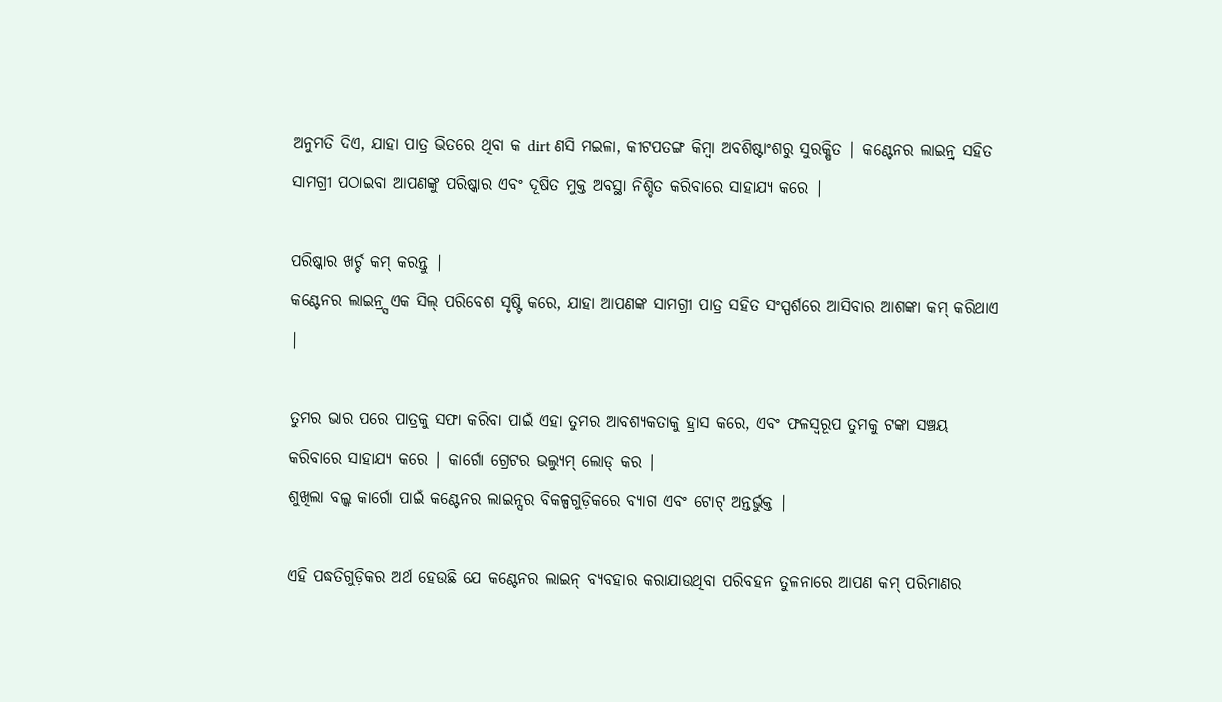ଅନୁମତି ଦିଏ, ଯାହା ପାତ୍ର ଭିତରେ ଥିବା କ dirt ଣସି ମଇଳା, କୀଟପତଙ୍ଗ କିମ୍ବା ଅବଶିଷ୍ଟାଂଶରୁ ସୁରକ୍ଷିତ | କଣ୍ଟେନର ଲାଇନ୍ର୍ ସହିତ ସାମଗ୍ରୀ ପଠାଇବା ଆପଣଙ୍କୁ ପରିଷ୍କାର ଏବଂ ଦୂଷିତ ମୁକ୍ତ ଅବସ୍ଥା ନିଶ୍ଚିତ କରିବାରେ ସାହାଯ୍ୟ କରେ |

ପରିଷ୍କାର ଖର୍ଚ୍ଚ କମ୍ କରନ୍ତୁ |
କଣ୍ଟେନର ଲାଇନ୍ର୍ସ ଏକ ସିଲ୍ ପରିବେଶ ସୃଷ୍ଟି କରେ, ଯାହା ଆପଣଙ୍କ ସାମଗ୍ରୀ ପାତ୍ର ସହିତ ସଂସ୍ପର୍ଶରେ ଆସିବାର ଆଶଙ୍କା କମ୍ କରିଥାଏ |

ତୁମର ଭାର ପରେ ପାତ୍ରକୁ ସଫା କରିବା ପାଇଁ ଏହା ତୁମର ଆବଶ୍ୟକତାକୁ ହ୍ରାସ କରେ, ଏବଂ ଫଳସ୍ୱରୂପ ତୁମକୁ ଟଙ୍କା ସଞ୍ଚୟ କରିବାରେ ସାହାଯ୍ୟ କରେ | କାର୍ଗୋ ଗ୍ରେଟର ଭଲ୍ୟୁମ୍ ଲୋଡ୍ କର |
ଶୁଖିଲା ବଲ୍କ କାର୍ଗୋ ପାଇଁ କଣ୍ଟେନର ଲାଇନ୍ସର ବିକଳ୍ପଗୁଡ଼ିକରେ ବ୍ୟାଗ ଏବଂ ଟୋଟ୍ ଅନ୍ତର୍ଭୁକ୍ତ |

ଏହି ପଦ୍ଧତିଗୁଡ଼ିକର ଅର୍ଥ ହେଉଛି ଯେ କଣ୍ଟେନର ଲାଇନ୍ ବ୍ୟବହାର କରାଯାଉଥିବା ପରିବହନ ତୁଳନାରେ ଆପଣ କମ୍ ପରିମାଣର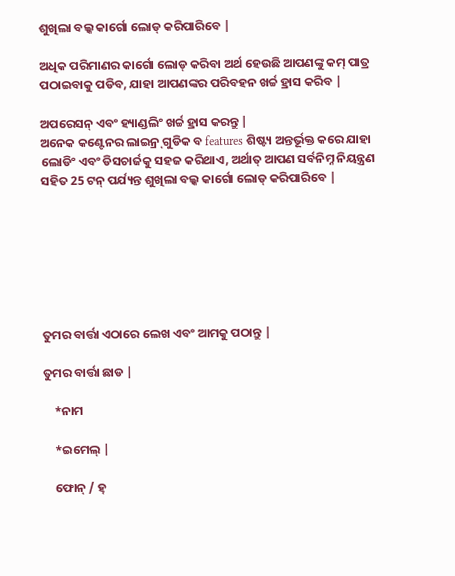ଶୁଖିଲା ବଲ୍କ କାର୍ଗୋ ଲୋଡ୍ କରିପାରିବେ |

ଅଧିକ ପରିମାଣର କାର୍ଗୋ ଲୋଡ୍ କରିବା ଅର୍ଥ ହେଉଛି ଆପଣଙ୍କୁ କମ୍ ପାତ୍ର ପଠାଇବାକୁ ପଡିବ, ଯାହା ଆପଣଙ୍କର ପରିବହନ ଖର୍ଚ୍ଚ ହ୍ରାସ କରିବ |

ଅପରେସନ୍ ଏବଂ ହ୍ୟାଣ୍ଡଲିଂ ଖର୍ଚ୍ଚ ହ୍ରାସ କରନ୍ତୁ |
ଅନେକ କଣ୍ଟେନର ଲାଇନ୍ର୍ ଗୁଡିକ ବ features ଶିଷ୍ଟ୍ୟ ଅନ୍ତର୍ଭୂକ୍ତ କରେ ଯାହା ଲୋଡିଂ ଏବଂ ଡିସଚାର୍ଜକୁ ସହଜ କରିଥାଏ, ଅର୍ଥାତ୍ ଆପଣ ସର୍ବନିମ୍ନ ନିୟନ୍ତ୍ରଣ ସହିତ 25 ଟନ୍ ପର୍ଯ୍ୟନ୍ତ ଶୁଖିଲା ବଲ୍କ କାର୍ଗୋ ଲୋଡ୍ କରିପାରିବେ |







ତୁମର ବାର୍ତ୍ତା ଏଠାରେ ଲେଖ ଏବଂ ଆମକୁ ପଠାନ୍ତୁ |

ତୁମର ବାର୍ତ୍ତା ଛାଡ |

    *ନାମ

    *ଇମେଲ୍ |

    ଫୋନ୍ / ହ୍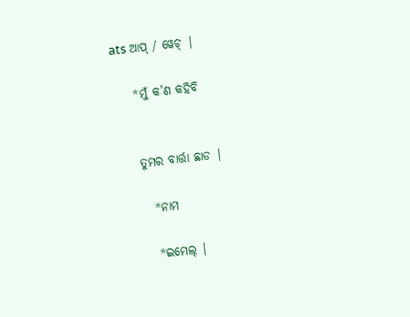ats ଆପ୍ / ୱେଚ୍ |

    *ମୁଁ କ’ଣ କହିବି


    ତୁମର ବାର୍ତ୍ତା ଛାଡ |

      *ନାମ

      *ଇମେଲ୍ |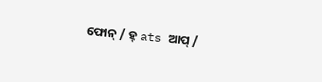ଫୋନ୍ / ହ୍ ats ଆପ୍ /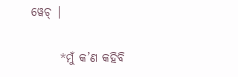ୱେଚ୍ |

      *ମୁଁ କ’ଣ କହିବି